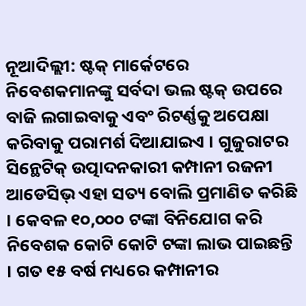ନୂଆଦିଲ୍ଲୀ: ଷ୍ଟକ୍ ମାର୍କେଟରେ ନିବେଶକମାନଙ୍କୁ ସର୍ବଦା ଭଲ ଷ୍ଟକ୍ ଉପରେ ବାଜି ଲଗାଇବାକୁ ଏବଂ ରିଟର୍ଣ୍ଣକୁ ଅପେକ୍ଷା କରିବାକୁ ପରାମର୍ଶ ଦିଆଯାଇଏ । ଗୁଜୁରାଟର ସିନ୍ଥେଟିକ୍ ଉତ୍ପାଦନକାରୀ କମ୍ପାନୀ ରଜନୀ ଆଡେସିଭ୍ ଏହା ସତ୍ୟ ବୋଲି ପ୍ରମାଣିତ କରିଛି । କେବଳ ୧୦,୦୦୦ ଟଙ୍କା ବିନିଯୋଗ କରି ନିବେଶକ କୋଟି କୋଟି ଟଙ୍କା ଲାଭ ପାଇଛନ୍ତି । ଗତ ୧୫ ବର୍ଷ ମଧ୍ୟରେ କମ୍ପାନୀର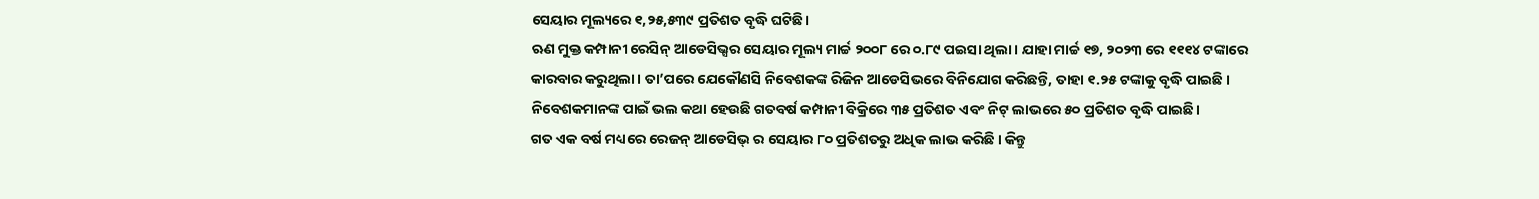ସେୟାର ମୂଲ୍ୟରେ ୧,୨୫,୫୩୯ ପ୍ରତିଶତ ବୃଦ୍ଧି ଘଟିଛି।
ଋଣ ମୁକ୍ତ କମ୍ପାନୀ ରେସିନ୍ ଆଡେସିଭ୍ସର ସେୟାର ମୂଲ୍ୟ ମାର୍ଚ୍ଚ ୨୦୦୮ ରେ ୦.୮୯ ପଇସା ଥିଲା । ଯାହା ମାର୍ଚ୍ଚ ୧୭, ୨୦୨୩ ରେ ୧୧୧୪ ଟଙ୍କାରେ କାରବାର କରୁଥିଲା। ତା’ପରେ ଯେକୌଣସି ନିବେଶକଙ୍କ ରିଜିନ ଆଡେସିଭରେ ବିନିଯୋଗ କରିଛନ୍ତି, ତାହା ୧.୨୫ ଟଙ୍କାକୁ ବୃଦ୍ଧି ପାଇଛି । ନିବେଶକମାନଙ୍କ ପାଇଁ ଭଲ କଥା ହେଉଛି ଗତବର୍ଷ କମ୍ପାନୀ ବିକ୍ରିରେ ୩୫ ପ୍ରତିଶତ ଏବଂ ନିଟ୍ ଲାଭରେ ୫୦ ପ୍ରତିଶତ ବୃଦ୍ଧି ପାଇଛି।
ଗତ ଏକ ବର୍ଷ ମଧ୍ୟରେ ରେଜନ୍ ଆଡେସିଭ୍ ର ସେୟାର ୮୦ ପ୍ରତିଶତରୁ ଅଧିକ ଲାଭ କରିଛି । କିନ୍ତୁ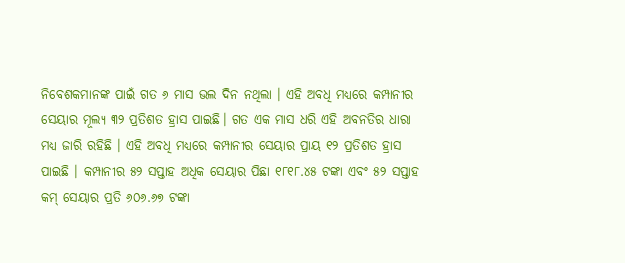ନିବେଶକମାନଙ୍କ ପାଇଁ ଗତ ୬ ମାସ ଭଲ ଦିନ ନଥିଲା । ଏହି ଅବଧି ମଧ୍ୟରେ କମ୍ପାନୀର ସେୟାର ମୂଲ୍ୟ ୩୨ ପ୍ରତିଶତ ହ୍ରାସ ପାଇଛି। ଗତ ଏକ ମାସ ଧରି ଏହି ଅବନତିର ଧାରା ମଧ୍ୟ ଜାରି ରହିଛି । ଏହି ଅବଧି ମଧ୍ୟରେ କମ୍ପାନୀର ସେୟାର ପ୍ରାୟ ୧୨ ପ୍ରତିଶତ ହ୍ରାସ ପାଇଛି । କମ୍ପାନୀର ୫୨ ସପ୍ତାହ ଅଧିକ ସେୟାର ପିଛା ୧୮୧୮.୪୫ ଟଙ୍କା ଏବଂ ୫୨ ସପ୍ତାହ କମ୍ ସେୟାର ପ୍ରତି ୬୦୬.୬୭ ଟଙ୍କା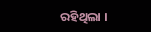ରହିଥିଲା ।